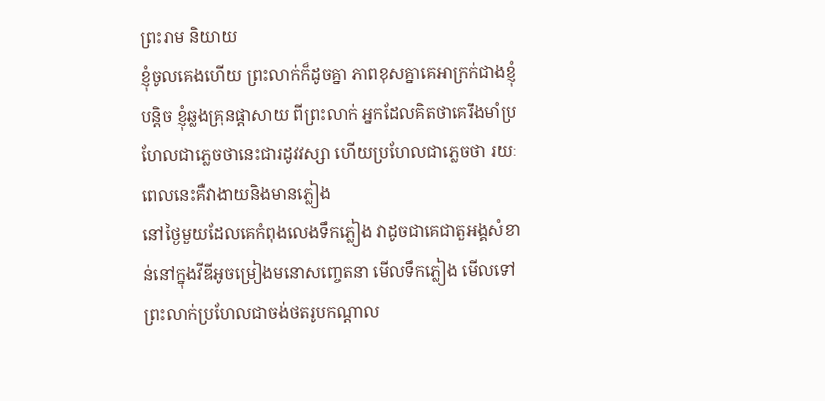ព្រះរាម និយាយ
ខ្ញុំចូលគេងហើយ ព្រះលាក់ក៏ដូចគ្នា ភាពខុសគ្នាគេអាក្រក់ជាងខ្ញុំបន្តិច ខ្ញុំឆ្លងគ្រុនផ្តាសាយ ពីព្រះលាក់ អ្នកដែលគិតថាគេរឹងមាំប្រហែលជាភ្លេចថានេះជារដូវវស្សា ហើយប្រហែលជាភ្លេចថា រយៈពេលនេះគឺវាងាយនិងមានភ្លៀង
នៅថ្ងៃមួយដែលគេកំពុងលេងទឹកភ្លៀង វាដូចជាគេជាតួអង្គសំខាន់នៅក្នុងវីឌីអូចម្រៀងមនោសញ្ចេតនា មើលទឹកភ្លៀង មើលទៅព្រះលាក់ប្រហែលជាចង់ថតរូបកណ្តាល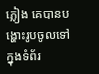ភ្លៀង គេបានបង្ហោះរូបចូលទៅក្នុងទំព័រ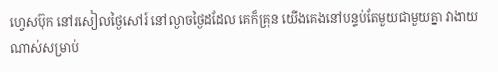ហ្វេសប៊ុក នៅរសៀលថ្ងៃសៅរ៍ នៅល្ងាចថ្ងៃដដែល គេក៏គ្រុន យើងគេងនៅបន្ទប់តែមួយជាមួយគ្នា វាងាយណាស់សម្រាប់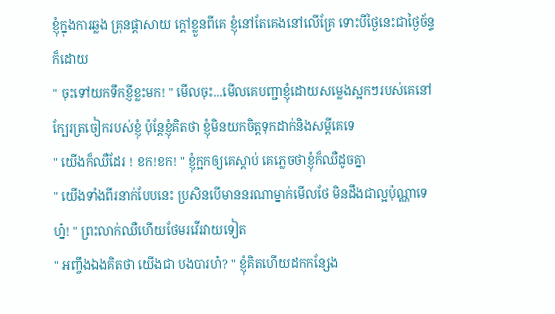ខ្ញុំក្នុងការឆ្លង គ្រុនផ្តាសាយ ក្តៅខ្លួនពីគេ ខ្ញុំនៅតែគេងនៅលើគ្រែ ទោះបីថ្ងៃនេះជាថ្ងៃច័ន្ទក៏ដោយ
" ចុះទៅយកទឹកខ្ញីខ្លះមក! " មើលចុះ...មើលគេបញ្ជាខ្ញុំដោយសម្លេងស្អកៗរបស់គេនៅក្បែរត្រចៀករបស់ខ្ញុំ ប៉ុន្តែខ្ញុំគិតថា ខ្ញុំមិនយកចិត្តទុកដាក់និងសម្តីគេទេ
" យើងក៏ឈឺដែរ ! ខក!ខក! " ខ្ញុំក្អកឲ្យគេស្តាប់ គេភ្លេចថាខ្ញុំក៏ឈឺដូចគ្នា
" យើងទាំងពីរនាក់បែបនេះ ប្រសិនបើមាននរណាម្នាក់មើលថែ មិនដឹងជាល្អប៉ុណ្ណាទេហ្ន៎! " ព្រះលាក់ឈឺហើយថែមរវើរវាយទៀត
" អញ្ចឹងឯងគិតថា យើងជា បងបារហ៎? " ខ្ញុំគិតហើយដកកន្សែង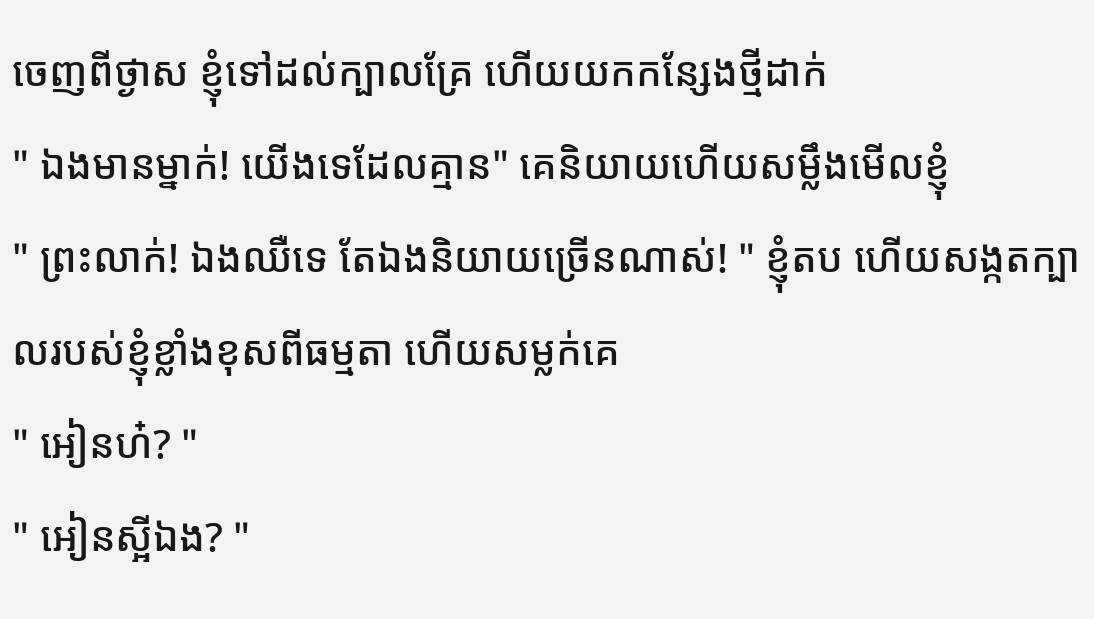ចេញពីថ្ងាស ខ្ញុំទៅដល់ក្បាលគ្រែ ហើយយកកន្សែងថ្មីដាក់
" ឯងមានម្នាក់! យើងទេដែលគ្មាន" គេនិយាយហើយសម្លឹងមើលខ្ញុំ
" ព្រះលាក់! ឯងឈឺទេ តែឯងនិយាយច្រើនណាស់! " ខ្ញុំតប ហើយសង្កតក្បាលរបស់ខ្ញុំខ្លាំងខុសពីធម្មតា ហើយសម្លក់គេ
" អៀនហ៎? "
" អៀនស្អីឯង? "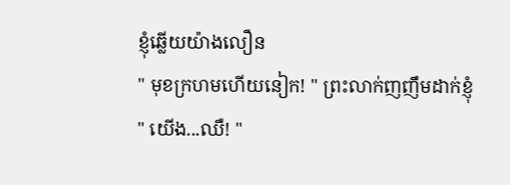ខ្ញុំឆ្លើយយ៉ាងលឿន
" មុខក្រហមហើយនៀក! " ព្រះលាក់ញញឹមដាក់ខ្ញុំ
" យើង...ឈឺ! "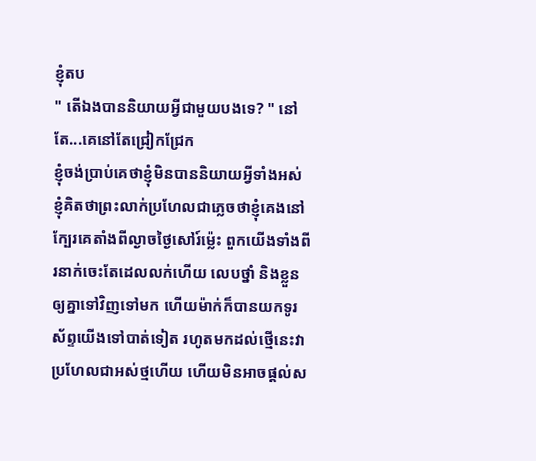ខ្ញុំតប
" តើឯងបាននិយាយអ្វីជាមួយបងទេ? " នៅតែ...គេនៅតែជ្រៀកជ្រែក
ខ្ញុំចង់ប្រាប់គេថាខ្ញុំមិនបាននិយាយអ្វីទាំងអស់ ខ្ញុំគិតថាព្រះលាក់ប្រហែលជាភ្លេចថាខ្ញុំគេងនៅក្បែរគេតាំងពីល្ងាចថ្ងៃសៅរ៍ម្ល៉េះ ពួកយើងទាំងពីរនាក់ចេះតែដេលលក់ហើយ លេបថ្នាំ និងខ្លួនឲ្យគ្នាទៅវិញទៅមក ហើយម៉ាក់ក៏បានយកទូរស័ព្ទយើងទៅបាត់ទៀត រហូតមកដល់ថ្មើនេះវាប្រហែលជាអស់ថ្មហើយ ហើយមិនអាចផ្តល់ស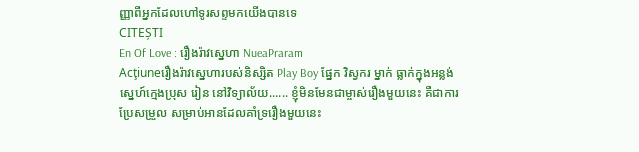ញ្ញាពីអ្នកដែលហៅទូរសព្ទមកយើងបានទេ
CITEȘTI
En Of Love : រឿងរ៉ាវស្នេហា NueaPraram
Acţiuneរឿងរ៉ាវស្នេហារបស់និស្សិត Play Boy ផ្នែក វិស្វករ ម្នាក់ ធ្លាក់ក្នុងអន្លង់ស្នេហ៍ក្មេងប្រុស រៀន នៅវិទ្យាល័យ...... ខ្ញុំមិនមែនជាម្ចាស់រឿងមួយនេះ គឺជាការប្រែសម្រួល សម្រាប់អានដែលគាំទ្ររឿងមួយនេះ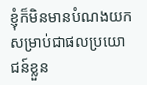ខ្ញុំក៏មិនមានបំណងយកសម្រាប់ជាផលប្រយោជន៍ខ្លួន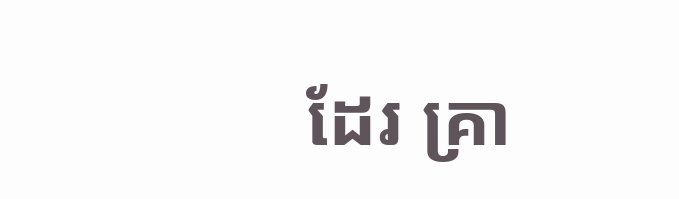ដែរ គ្រា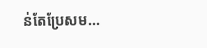ន់តែប្រែសម...